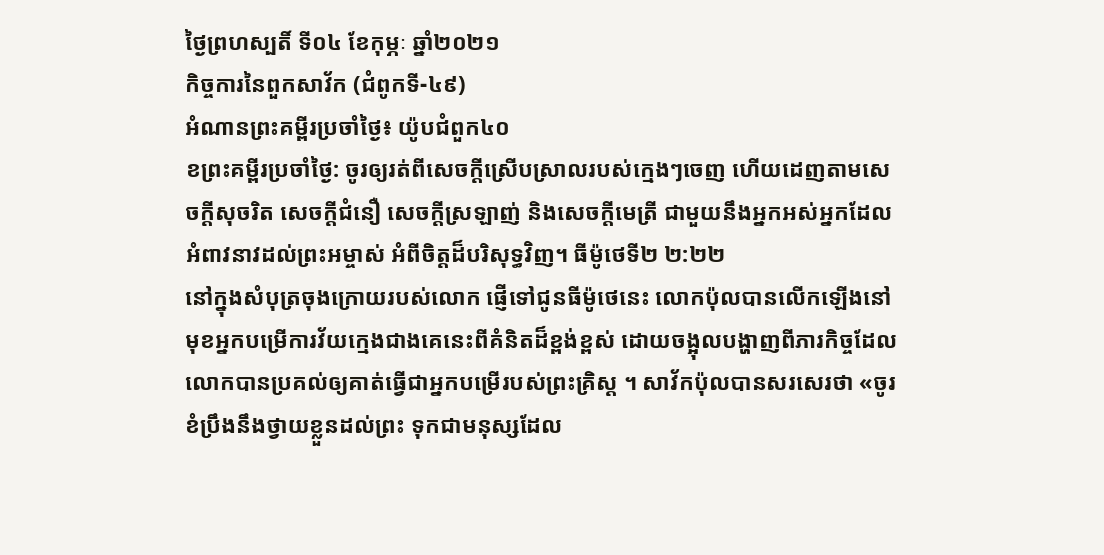ថ្ងៃព្រហស្បតិ៍ ទី០៤ ខែកុម្ភៈ ឆ្នាំ២០២១
កិច្ចការនៃពួកសាវ័ក (ជំពូកទី-៤៩)
អំណានព្រះគម្ពីរប្រចាំថ្ងៃ៖ យ៉ូបជំពួក៤០
ខព្រះគម្ពីរប្រចាំថ្ងៃ: ចូរឲ្យរត់ពីសេចក្តីស្រើបស្រាលរបស់ក្មេងៗចេញ ហើយដេញតាមសេចក្តីសុចរិត សេចក្តីជំនឿ សេចក្តីស្រឡាញ់ និងសេចក្តីមេត្រី ជាមួយនឹងអ្នកអស់អ្នកដែលអំពាវនាវដល់ព្រះអម្ចាស់ អំពីចិត្តដ៏បរិសុទ្ធវិញ។ ធីម៉ូថេទី២ ២:២២
នៅក្នុងសំបុត្រចុងក្រោយរបស់លោក ផ្ញើទៅជូនធីម៉ូថេនេះ លោកប៉ុលបានលើកឡើងនៅមុខអ្នកបម្រើការវ័យក្មេងជាងគេនេះពីគំនិតដ៏ខ្ពង់ខ្ពស់ ដោយចង្អុលបង្ហាញពីភារកិច្ចដែលលោកបានប្រគល់ឲ្យគាត់ធ្វើជាអ្នកបម្រើរបស់ព្រះគ្រិស្ត ។ សាវ័កប៉ុលបានសរសេរថា «ចូរខំប្រឹងនឹងថ្វាយខ្លួនដល់ព្រះ ទុកជាមនុស្សដែល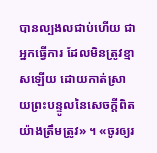បានល្បងលជាប់ហើយ ជាអ្នកធ្វើការ ដែលមិនត្រូវខ្មាសឡើយ ដោយកាត់ស្រាយព្រះបន្ទូលនៃសេចក្តីពិតយ៉ាងត្រឹមត្រូវ» ។ «ចូរឲ្យរ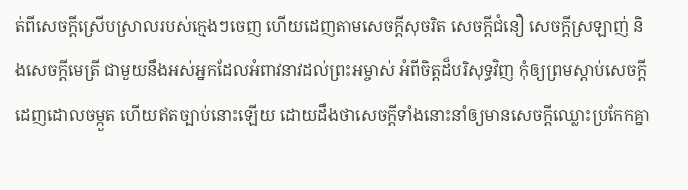ត់ពីសេចក្តីស្រើបស្រាលរបស់ក្មេងៗចេញ ហើយដេញតាមសេចក្តីសុចរិត សេចក្តីជំនឿ សេចក្តីស្រឡាញ់ និងសេចក្តីមេត្រី ជាមួយនឹងអស់អ្នកដែលអំពាវនាវដល់ព្រះអម្ចាស់ អំពីចិត្តដ៏បរិសុទ្ធវិញ កុំឲ្យព្រមស្តាប់សេចក្តីដេញដោលចម្កួត ហើយឥតច្បាប់នោះឡើយ ដោយដឹងថាសេចក្តីទាំងនោះនាំឲ្យមានសេចក្តីឈ្លោះប្រកែកគ្នា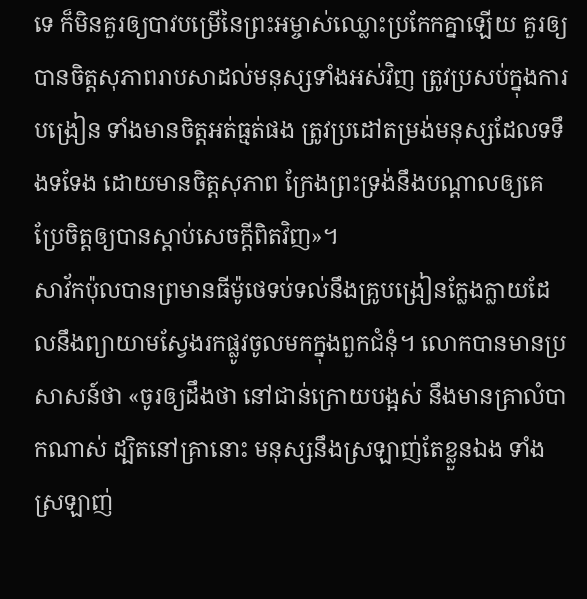ទេ ក៏មិនគួរឲ្យបាវបម្រើនៃព្រះអម្ចាស់ឈ្លោះប្រកែកគ្នាឡើយ គួរឲ្យបានចិត្តសុភាពរាបសាដល់មនុស្សទាំងអស់វិញ ត្រូវប្រសប់ក្នុងការបង្រៀន ទាំងមានចិត្តអត់ធ្មត់ផង ត្រូវប្រដៅតម្រង់មនុស្សដែលទទឹងទទែង ដោយមានចិត្តសុភាព ក្រែងព្រះទ្រង់នឹងបណ្តាលឲ្យគេប្រែចិត្តឲ្យបានស្តាប់សេចក្តីពិតវិញ»។
សាវ័កប៉ុលបានព្រមានធីម៉ូថេទប់ទល់នឹងគ្រូបង្រៀនក្លែងក្លាយដែលនឹងព្យាយាមស្វែងរកផ្លូវចូលមកក្នុងពួកជំនុំ។ លោកបានមានប្រសាសន៍ថា «ចូរឲ្យដឹងថា នៅជាន់ក្រោយបង្អស់ នឹងមានគ្រាលំបាកណាស់ ដ្បិតនៅគ្រានោះ មនុស្សនឹងស្រឡាញ់តែខ្លួនឯង ទាំងស្រឡាញ់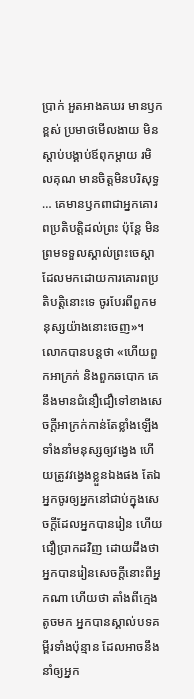ប្រាក់ អួតអាងគឃរ មានឫកខ្ពស់ ប្រមាថមើលងាយ មិនស្តាប់បង្គាប់ឪពុកម្តាយ រមិលគុណ មានចិត្តមិនបរិសុទ្ធ … គេមានឫកពាជាអ្នកគោរពប្រតិបត្តិដល់ព្រះ ប៉ុន្តែ មិនព្រមទទួលស្គាល់ព្រះចេស្តា ដែលមកដោយការគោរពប្រតិបត្តិនោះទេ ចូរបែរពីពួកមនុស្សយ៉ាងនោះចេញ»។
លោកបានបន្តថា «ហើយពួកអាក្រក់ និងពួកឆបោក គេនឹងមានជំនឿជឿទៅខាងសេចក្តីអាក្រក់កាន់តែខ្លាំងឡើង ទាំងនាំមនុស្សឲ្យវង្វេង ហើយត្រូវវង្វេងខ្លួនឯងផង តែឯអ្នកចូរឲ្យអ្នកនៅជាប់ក្នុងសេចក្តីដែលអ្នកបានរៀន ហើយជឿប្រាកដវិញ ដោយដឹងថា អ្នកបានរៀនសេចក្តីនោះពីអ្នកណា ហើយថា តាំងពីក្មេងតូចមក អ្នកបានស្គាល់បទគម្ពីរទាំងប៉ុន្មាន ដែលអាចនឹងនាំឲ្យអ្នក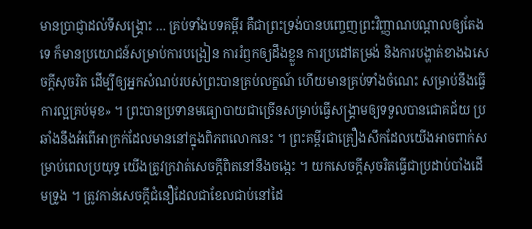មានប្រាជ្ញាដល់ទីសង្គ្រោះ … គ្រប់ទាំងបទគម្ពីរ គឺជាព្រះទ្រង់បានបញ្ចេញព្រះវិញ្ញាណបណ្តាលឲ្យតែងទេ ក៏មានប្រយោជន៍សម្រាប់ការបង្រៀន ការរំឭកឲ្យដឹងខ្លួន ការប្រដៅតម្រង់ និងការបង្ហាត់ខាងឯសេចក្តីសុចរិត ដើម្បីឲ្យអ្នកសំណប់របស់ព្រះបានគ្រប់លក្ខណ៍ ហើយមានគ្រប់ទាំងចំណេះ សម្រាប់នឹងធ្វើការល្អគ្រប់មុខ» ។ ព្រះបានប្រទានមធ្យោបាយជាច្រើនសម្រាប់ធ្វើសង្គ្រាមឲ្យទទួលបានជោគជ័យ ប្រឆាំងនឹងអំពើអាក្រក់ដែលមាននៅក្នុងពិភពលោកនេះ ។ ព្រះគម្ពីរជាគ្រឿងសឹកដែលយើងអាចពាក់សម្រាប់ពេលប្រយុទ្ធ យើងត្រូវក្រវាត់សេចក្តីពិតនៅនឹងចង្កេះ ។ យកសេចក្តីសុចរិតធ្វើជាប្រដាប់បាំងដើមទ្រូង ។ ត្រូវកាន់សេចក្តីជំនឿដែលជាខែលជាប់នៅដៃ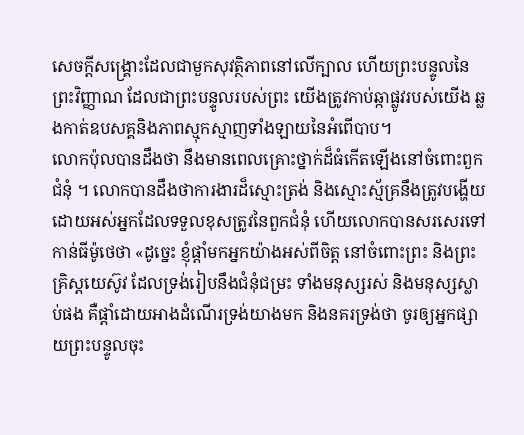សេចក្តីសង្គ្រោះដែលជាមួកសុវត្ថិភាពនៅលើក្បាល ហើយព្រះបន្ទូលនៃព្រះវិញ្ញាណ ដែលជាព្រះបន្ទូលរបស់ព្រះ យើងត្រូវកាប់ឆ្កាផ្លូវរបស់យើង ឆ្លងកាត់ឧបសគ្គនិងភាពស្មុកស្មាញទាំងឡាយនៃអំពើបាប។
លោកប៉ុលបានដឹងថា នឹងមានពេលគ្រោះថ្នាក់ដ៏ធំកើតឡើងនៅចំពោះពួកជំនុំ ។ លោកបានដឹងថាការងារដ៏ស្មោះត្រង់ និងស្មោះស្ម័គ្រនឹងត្រូវបង្ហើយដោយអស់អ្នកដែលទទួលខុសត្រូវនៃពួកជំនុំ ហើយលោកបានសរសេរទៅកាន់ធីម៉ូថេថា «ដូច្នេះ ខ្ញុំផ្តាំមកអ្នកយ៉ាងអស់ពីចិត្ត នៅចំពោះព្រះ និងព្រះគ្រិស្តយេស៊ូវ ដែលទ្រង់រៀបនឹងជំនុំជម្រះ ទាំងមនុស្សរស់ និងមនុស្សស្លាប់ផង គឺផ្តាំដោយអាងដំណើរទ្រង់យាងមក និងនគរទ្រង់ថា ចូរឲ្យអ្នកផ្សាយព្រះបន្ទូលចុះ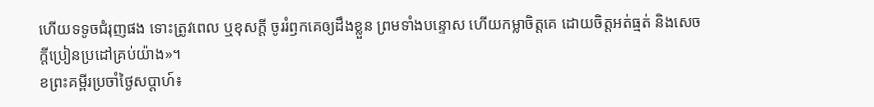ហើយទទូចជំរុញផង ទោះត្រូវពេល ឬខុសក្តី ចូររំឭកគេឲ្យដឹងខ្លួន ព្រមទាំងបន្ទោស ហើយកម្លាចិត្តគេ ដោយចិត្តអត់ធ្មត់ និងសេចក្តីប្រៀនប្រដៅគ្រប់យ៉ាង»។
ខព្រះគម្ពីរប្រចាំថ្ងៃសប្តាហ៍៖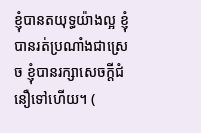ខ្ញុំបានតយុទ្ធយ៉ាងល្អ ខ្ញុំបានរត់ប្រណាំងជាស្រេច ខ្ញុំបានរក្សាសេចក្តីជំនឿទៅហើយ។ (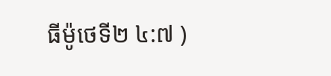ធីម៉ូថេទី២ ៤:៧ )